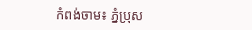កំពង់ចាម៖ ភ្នំប្រុស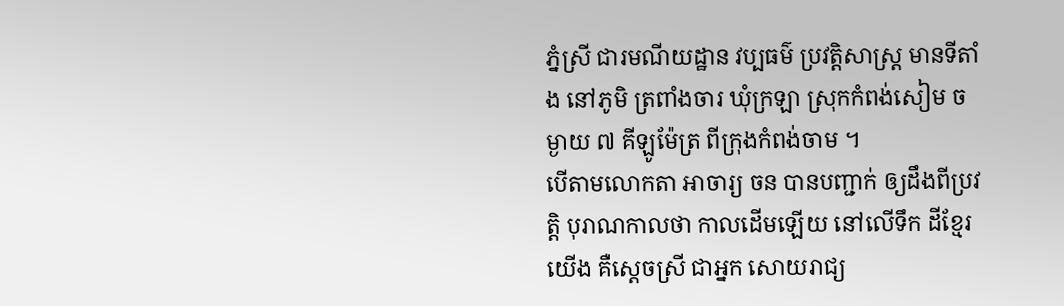ភ្នំស្រី ជារមណីយដ្ឋាន វប្បធម៌ ប្រវត្តិសាស្រ្ត មានទីតាំង នៅភូមិ ត្រពាំងចារ ឃុំក្រឡា ស្រុកកំពង់សៀម ចម្ងាយ ៧ គីឡូម៉ែត្រ ពីក្រុងកំពង់ចាម ។
បើតាមលោកតា អាចារ្យ ចន បានបញ្ជាក់ ឲ្យដឹងពីប្រវត្តិ បុរាណកាលថា កាលដើមឡើយ នៅលើទឹក ដីខ្មែរយើង គឺស្តេចស្រី ជាអ្នក សោយរាជ្យ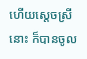ហើយស្តេចស្រីនោះ ក៏បានចូល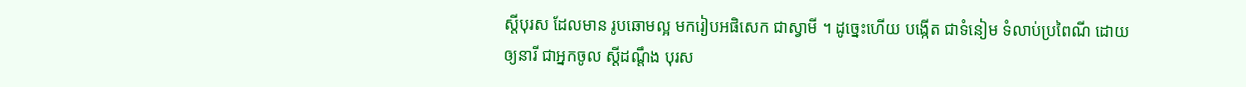ស្តីបុរស ដែលមាន រូបឆោមល្អ មករៀបអផិសេក ជាស្វាមី ។ ដូច្នេះហើយ បង្កើត ជាទំនៀម ទំលាប់ប្រពៃណី ដោយឲ្យនារី ជាអ្នកចូល ស្តីដណ្តឹង បុរស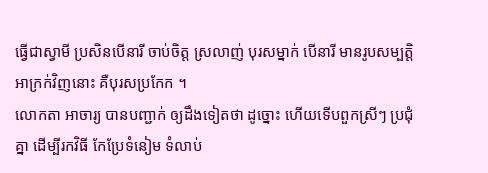ធ្វើជាស្វាមី ប្រសិនបើនារី ចាប់ចិត្ត ស្រលាញ់ បុរសម្នាក់ បើនារី មានរូបសម្បត្តិ អាក្រក់វិញនោះ គឺបុរសប្រកែក ។
លោកតា អាចារ្យ បានបញ្ជាក់ ឲ្យដឹងទៀតថា ដូច្នោះ ហើយទើបពួកស្រីៗ ប្រជុំគ្នា ដើម្បីរកវិធី កែប្រែទំនៀម ទំលាប់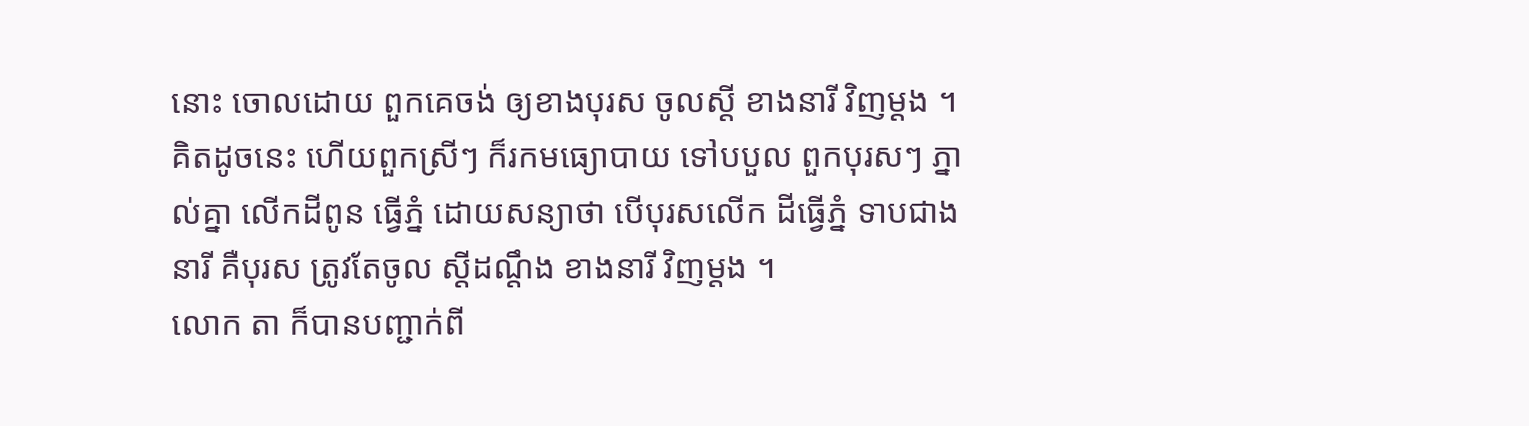នោះ ចោលដោយ ពួកគេចង់ ឲ្យខាងបុរស ចូលស្តី ខាងនារី វិញម្តង ។ គិតដូចនេះ ហើយពួកស្រីៗ ក៏រកមធ្យោបាយ ទៅបបួល ពួកបុរសៗ ភ្នាល់គ្នា លើកដីពូន ធ្វើភ្នំ ដោយសន្យាថា បើបុរសលើក ដីធ្វើភ្នំ ទាបជាងនារី គឺបុរស ត្រូវតែចូល ស្តីដណ្តឹង ខាងនារី វិញម្តង ។
លោក តា ក៏បានបញ្ជាក់ពី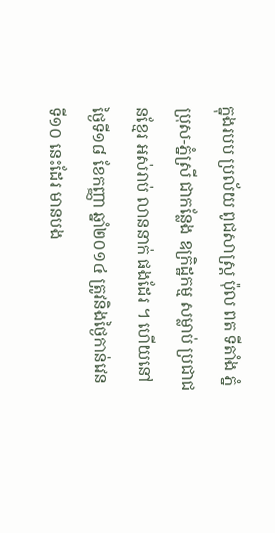ក្នុងរបប ប្រល័យ ពូជសាស្រ្ត ប៉ុល ពត ទីតាំង ភ្នំប្រុស-ភ្នំស្រី ជាកន្លែង ឧក្រិដ្ឋកម្ម សម្លាប់ ប្រជាជនខ្មែរ អស់រាប់ លាននាក់ ផងដែរ ។ ហើយនៅថ្ងៃទី១៨ ខែកញ្ញា ឆ្នាំ២០១៤ ត្រូវនិងថ្ងៃកាន់វេន ទី១០ នេះដែរ មានបង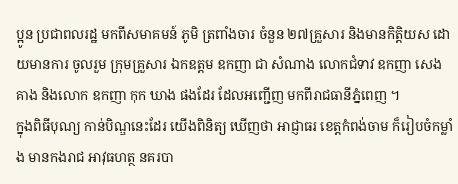ប្អូន ប្រជាពលរដ្ឋ មកពីសមាគមន៍ ភូមិ ត្រពាំងចារ ចំនួន ២៧គ្រួសារ និងមានកិត្តិយស ដោយមានការ ចូលរួម ក្រុមគ្រួសារ ឯកឧត្តម ឧកញា ជា សំណាង លោកជំទាវ ឧកញា សេង គាង និងលោក ឧកញា កុក ឃាង ផងដែរ ដែលអញ្ជើញ មកពីរាជធានីភ្នំពេញ ។
ក្នុងពិធីបុណ្យ កាន់បិណ្ឌនេះដែរ យើងពិនិត្យ ឃើញថា អាជ្ញាធរ ខេត្តកំពង់ចាម ក៏រៀបចំកម្លាំង មានកងរាជ អាវុធហត្ថ នគរបា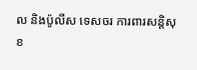ល និងប៉ូលីស ទេសចរ ការពារសន្តិសុខ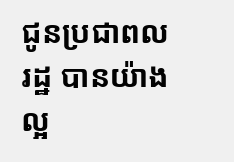ជូនប្រជាពលរដ្ឋ បានយ៉ាងល្អ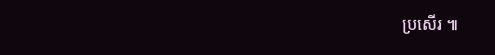ប្រសើរ ៕